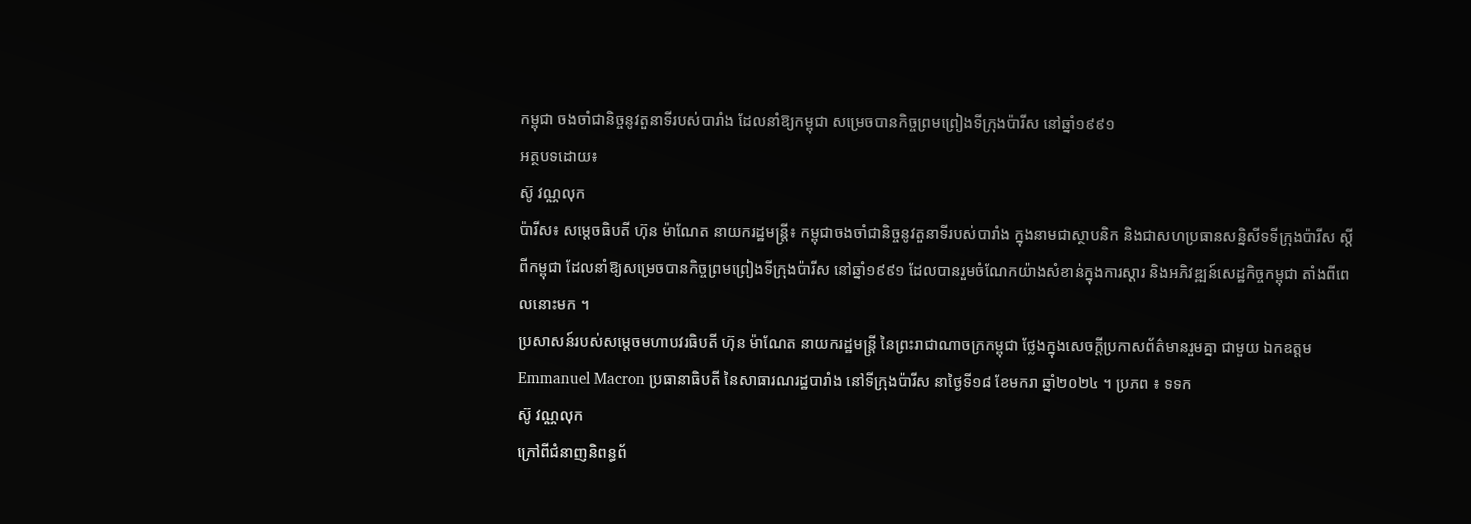កម្ពុជា ចងចាំជានិច្ចនូវតួនាទីរបស់បារាំង ដែលនាំឱ្យកម្ពុជា សម្រេចបានកិច្ចព្រមព្រៀងទីក្រុងប៉ារីស នៅឆ្នាំ១៩៩១
អត្ថបទដោយ៖
ស៊ូ វណ្ណលុក
ប៉ារីស៖ សម្តេចធិបតី ហ៊ុន ម៉ាណែត នាយករដ្ឋមន្ត្រី៖ កម្ពុជាចងចាំជានិច្ចនូវតួនាទីរបស់បារាំង ក្នុងនាមជាស្ថាបនិក និងជាសហប្រធានសន្និសីទទីក្រុងប៉ារីស ស្តីពីកម្ពុជា ដែលនាំឱ្យសម្រេចបានកិច្ចព្រមព្រៀងទីក្រុងប៉ារីស នៅឆ្នាំ១៩៩១ ដែលបានរួមចំណែកយ៉ាងសំខាន់ក្នុងការស្តារ និងអភិវឌ្ឍន៍សេដ្ឋកិច្ចកម្ពុជា តាំងពីពេលនោះមក ។
ប្រសាសន៍របស់សម្តេចមហាបវរធិបតី ហ៊ុន ម៉ាណែត នាយករដ្ឋមន្ត្រី នៃព្រះរាជាណាចក្រកម្ពុជា ថ្លែងក្នុងសេចក្តីប្រកាសព័ត៌មានរួមគ្នា ជាមួយ ឯកឧត្តម Emmanuel Macron ប្រធានាធិបតី នៃសាធារណរដ្ឋបារាំង នៅទីក្រុងប៉ារីស នាថ្ងៃទី១៨ ខែមករា ឆ្នាំ២០២៤ ។ ប្រភព ៖ ទទក
ស៊ូ វណ្ណលុក
ក្រៅពីជំនាញនិពន្ធព័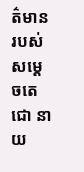ត៌មានរបស់សម្ដេចតេជោ នាយ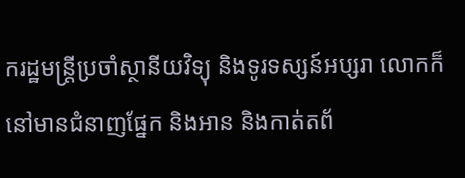ករដ្ឋមន្ត្រីប្រចាំស្ថានីយវិទ្យុ និងទូរទស្សន៍អប្សរា លោកក៏នៅមានជំនាញផ្នែក និងអាន និងកាត់តព័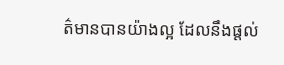ត៌មានបានយ៉ាងល្អ ដែលនឹងផ្ដល់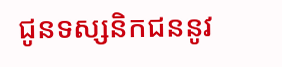ជូនទស្សនិកជននូវ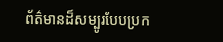ព័ត៌មានដ៏សម្បូរបែបប្រក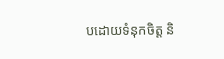បដោយទំនុកចិត្ត និ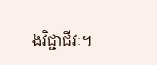ងវិជ្ជាជីវៈ។